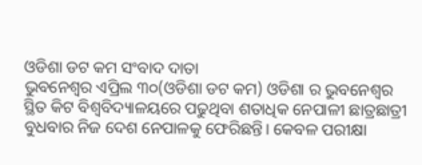ଓଡିଶା ଡଟ କମ ସଂବାଦ ଦାତା
ଭୁବନେଶ୍ଵର ଏପ୍ରିଲ ୩୦(ଓଡିଶା ଡଟ କମ) ଓଡିଶା ର ଭୁବନେଶ୍ଵର ସ୍ଥିତ କିଟ ବିଶ୍ୱବିଦ୍ୟାଳୟରେ ପଢୁଥିବା ଶତାଧିକ ନେପାଳୀ ଛାତ୍ରଛାତ୍ରୀ ବୁଧବାର ନିଜ ଦେଶ ନେପାଳକୁ ଫେରିଛନ୍ତି। କେବଳ ପରୀକ୍ଷା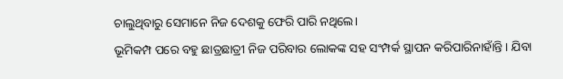ଚାଲୁଥିବାରୁ ସେମାନେ ନିଜ ଦେଶକୁ ଫେରି ପାରି ନଥିଲେ।
ଭୂମିକମ୍ପ ପରେ ବହୁ ଛାତ୍ରଛାତ୍ରୀ ନିଜ ପରିବାର ଲୋକଙ୍କ ସହ ସଂମ୍ପର୍କ ସ୍ଥାପନ କରିପାରିନାହାଁନ୍ତି । ଯିବା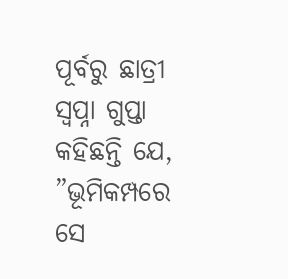ପୂର୍ବରୁ ଛାତ୍ରୀ ସ୍ଵପ୍ନା ଗୁପ୍ତା କହିଛନ୍ତି ଯେ, ”ଭୂମିକମ୍ପରେ ସେ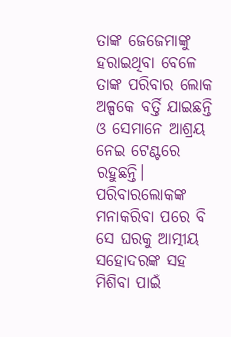ତାଙ୍କ ଜେଜେମାଙ୍କୁ ହରାଇଥିବା ବେଳେ ତାଙ୍କ ପରିବାର ଲୋକ ଅଳ୍ପକେ ବର୍ତ୍ତି ଯାଇଛନ୍ତି ଓ ସେମାନେ ଆଶ୍ରୟ ନେଇ ଟେଣ୍ଟରେ ରହୁଛନ୍ତି। ପରିବାରଲୋକଙ୍କ ମନାକରିବା ପରେ ବି ସେ ଘରକୁ ଆତ୍ମୀୟ ସହୋଦରଙ୍କ ସହ ମିଶିବା ପାଇଁ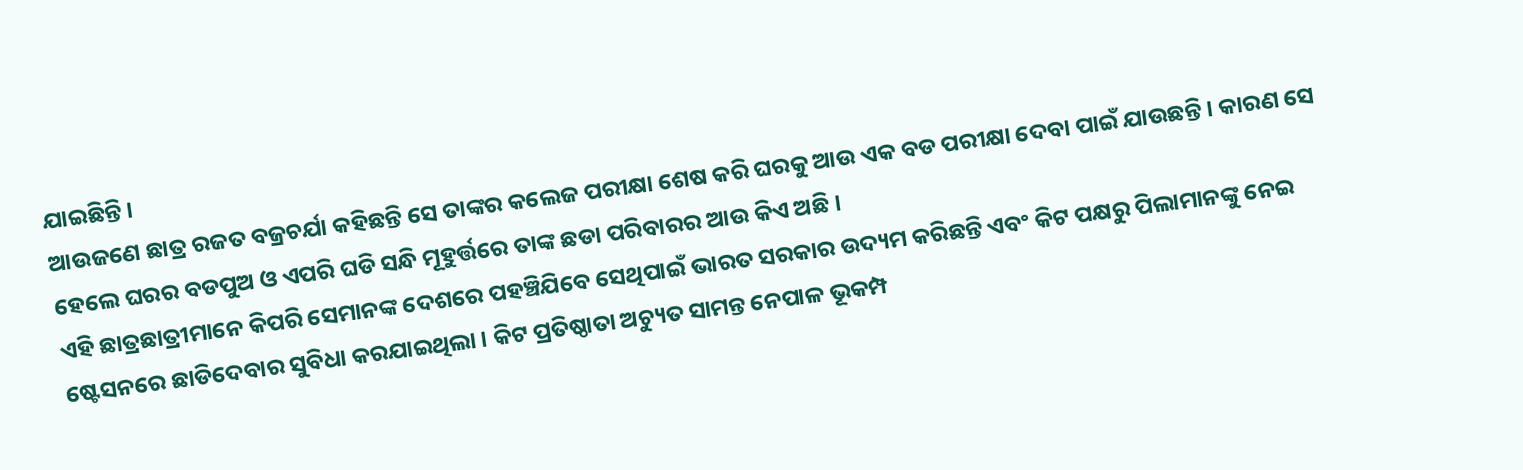ଯାଇଛିନ୍ତି ।
ଆଉଜଣେ ଛାତ୍ର ରଜତ ବଜ୍ରଚର୍ଯା କହିଛନ୍ତି ସେ ତାଙ୍କର କଲେଜ ପରୀକ୍ଷା ଶେଷ କରି ଘରକୁ ଆଉ ଏକ ବଡ ପରୀକ୍ଷା ଦେବା ପାଇଁ ଯାଉଛନ୍ତି । କାରଣ ସେ ହେଲେ ଘରର ବଡପୁଅ ଓ ଏପରି ଘଡି ସନ୍ଧି ମୂହୁର୍ତ୍ତରେ ତାଙ୍କ ଛଡା ପରିବାରର ଆଉ କିଏ ଅଛି ।
ଏହି ଛାତ୍ରଛାତ୍ରୀମାନେ କିପରି ସେମାନଙ୍କ ଦେଶରେ ପହଞ୍ଚିଯିବେ ସେଥିପାଇଁ ଭାରତ ସରକାର ଉଦ୍ୟମ କରିଛନ୍ତି ଏବଂ କିଟ ପକ୍ଷରୁ ପିଲାମାନଙ୍କୁ ନେଇ ଷ୍ଟେସନରେ ଛାଡିଦେବାର ସୁବିଧା କରଯାଇଥିଲା । କିଟ ପ୍ରତିଷ୍ଠାତା ଅଚ୍ୟୁତ ସାମନ୍ତ ନେପାଳ ଭୂକମ୍ପ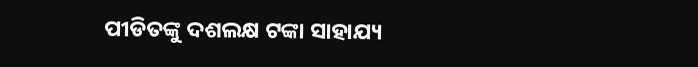ପୀଡିତଙ୍କୁ ଦଶଲକ୍ଷ ଟଙ୍କା ସାହାଯ୍ୟ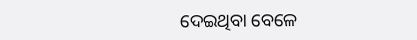ଦେଇଥିବା ବେଳେ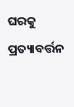ଘରକୁ ପ୍ରତ୍ୟାବର୍ତ୍ତନ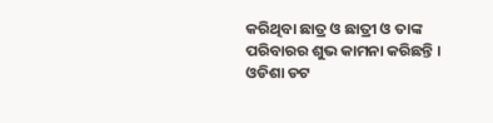କରିଥିବା ଛାତ୍ର ଓ ଛାତ୍ରୀ ଓ ତାଙ୍କ ପରିବାରର ଶୁଭ କାମନା କରିଛନ୍ତି ।
ଓଡିଶା ଡଟ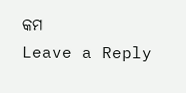କମ
Leave a Reply